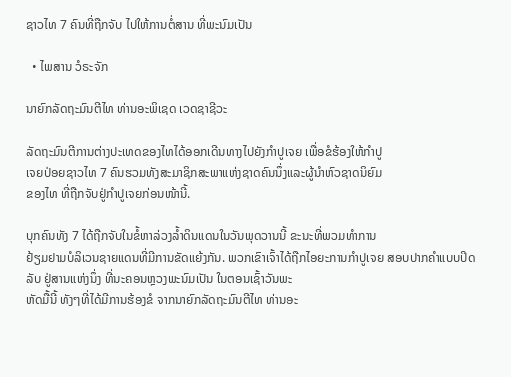ຊາວໄທ 7 ຄົນທີ່ຖືກຈັບ ໄປໃຫ້ການຕໍ່ສານ ທີ່ພະນົມເປັນ

  • ໄພສານ ວໍຣະຈັກ

ນາຍົກລັດຖະມົນຕີໄທ ທ່ານອະພິເຊດ ເວດຊາຊີວະ

ລັດຖະມົນຕີການຕ່າງປະເທດຂອງໄທໄດ້ອອກເດີນທາງໄປຍັງກຳປູເຈຍ ເພື່ອຂໍຮ້ອງໃຫ້ກຳປູ
ເຈຍປ່ອຍຊາວໄທ 7 ຄົນຮວມທັງສະມາຊິກສະພາແຫ່ງຊາດຄົນນຶ່ງແລະຜູ້ນຳຫົວຊາດນິຍົມ
ຂອງໄທ ທີ່ຖືກຈັບຢູ່ກຳປູເຈຍກ່ອນໜ້ານີ້.

ບຸກຄົນທັງ 7 ໄດ້ຖືກຈັບໃນຂໍ້ຫາລ່ວງລໍ້າດິນແດນໃນວັນພຸດວານນີ້ ຂະນະທີ່ພວມທຳການ
ຢ້ຽມຢາມບໍລິເວນຊາຍແດນທີ່ມີການຂັດແຍ້ງກັນ. ພວກເຂົາເຈົ້າໄດ້ຖືກໄອຍະການກຳປູເຈຍ ສອບປາກຄຳແບບປິດລັບ ຢູ່ສານແຫ່ງນຶ່ງ ທີ່ນະຄອນຫຼວງພະນົມເປັນ ໃນຕອນເຊົ້າວັນພະ
ຫັດມື້ນີ້ ທັງໆທີ່ໄດ້ມີການຮ້ອງຂໍ ຈາກນາຍົກລັດຖະມົນຕີໄທ ທ່ານອະ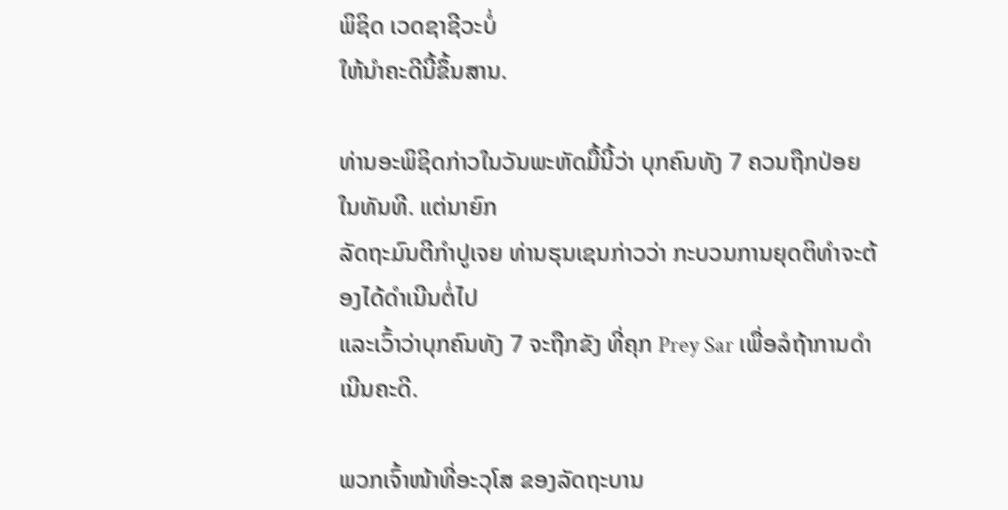ພິຊິດ ເວດຊາຊີວະບໍ່
ໃຫ້ນຳຄະດີນີ້ຂຶ້ນສານ.

ທ່ານອະພິຊິດກ່າວໃນວັນພະຫັດມື້ນີ້ວ່າ ບຸກຄົນທັງ 7 ຄວນຖືກປ່ອຍໃນທັນທີ. ແຕ່ນາຍົກ
ລັດຖະມົນຕີກຳປູເຈຍ ທ່ານຮຸນເຊນກ່າວວ່າ ກະບວນການຍຸດຕິທຳຈະຕ້ອງໄດ້ດຳເນີນຕໍ່ໄປ
ແລະເວົ້າວ່າບຸກຄົນທັງ 7 ຈະຖືກຂັງ ທີ່ຄຸກ Prey Sar ເພື່ອລໍຖ້າການດຳເນີນຄະດີ.

ພວກເຈົ້າໜ້າທີ່ອະວຸໂສ ຂອງລັດຖະບານ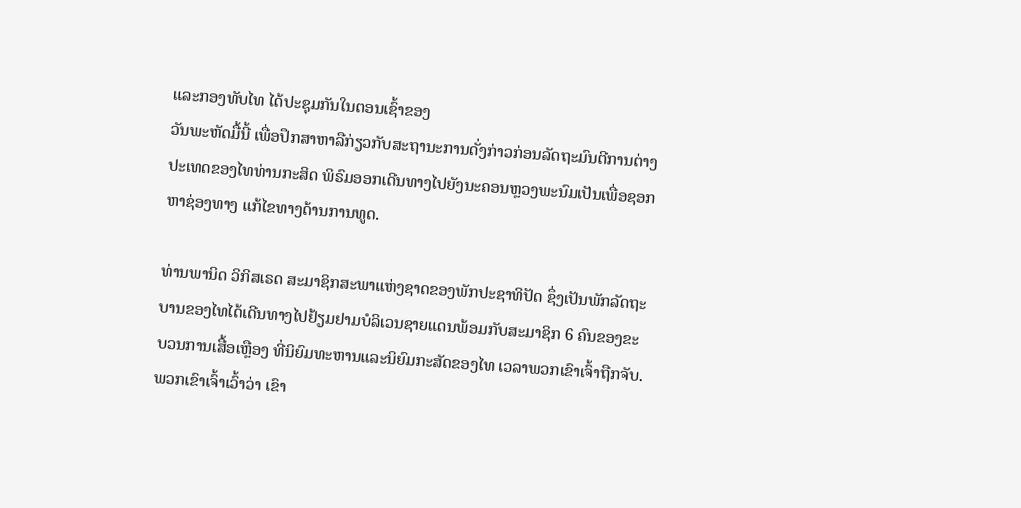ແລະກອງທັບໄທ ໄດ້ປະຊຸມກັນໃນຕອນເຊົ້າຂອງ
ວັນພະຫັດມື້ນີ້ ເພື່ອປຶກສາຫາລືກ່ຽວກັບສະຖານະການດັ່ງກ່າວກ່ອນລັດຖະມົນຕີການຕ່າງ
ປະເທດຂອງໄທທ່ານກະສິດ ພິຣົມອອກເດີນທາງໄປຍັງນະຄອນຫຼວງພະນົມເປັນເພື່ອຊອກ
ຫາຊ່ອງທາງ ແກ້ໄຂທາງດ້ານການທູດ.

ທ່ານພານິດ ວິກິສເຣດ ສະມາຊິກສະພາແຫ່ງຊາດຂອງພັກປະຊາທິປັດ ຊຶ່ງເປັນພັກລັດຖະ
ບານຂອງໄທໄດ້ເດີນທາງໄປຢ້ຽມຢາມບໍລິເວນຊາຍແດນພ້ອມກັບສະມາຊິກ 6 ຄົນຂອງຂະ
ບວນການເສື້ອເຫຼືອງ ທີ່ນິຍົມທະຫານແລະນິຍົມກະສັດຂອງໄທ ເວລາພວກເຂົາເຈົ້າຖືກຈັບ.
ພວກເຂົາເຈົ້າເວົ້າວ່າ ເຂົາ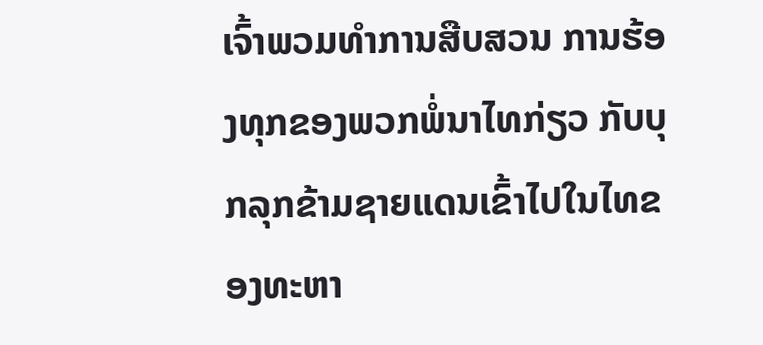ເຈົ້າພວມທຳການສືບສວນ ການຮ້ອງທຸກຂອງພວກພໍ່ນາໄທກ່ຽວ ກັບບຸກລຸກຂ້າມຊາຍແດນເຂົ້າໄປໃນໄທຂອງທະຫາ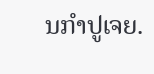ນກຳປູເຈຍ.